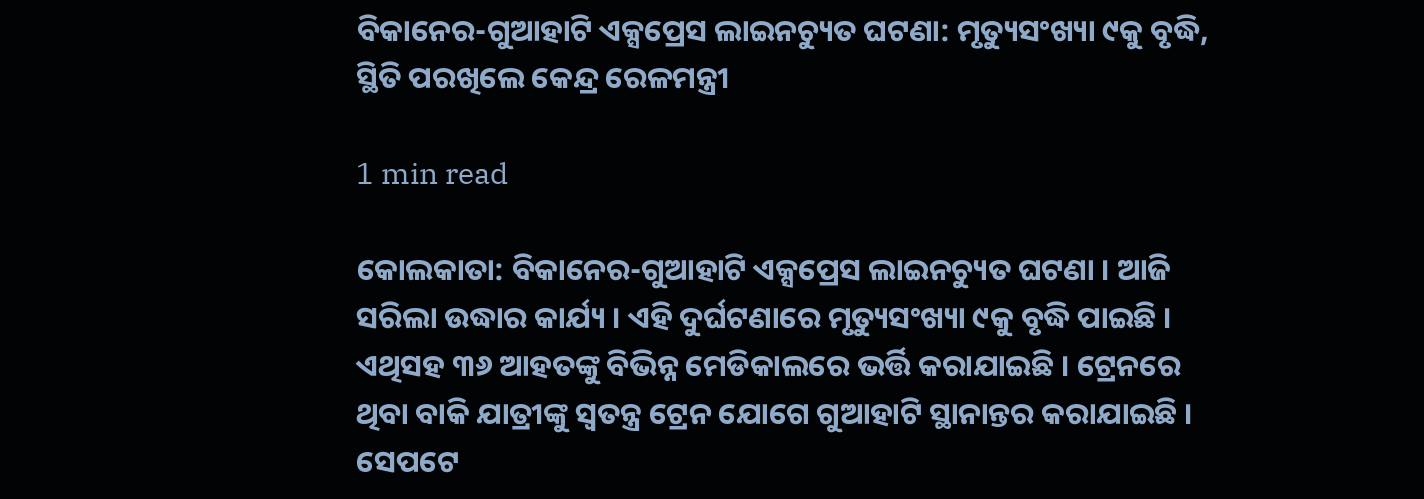ବିକାନେର-ଗୁଆହାଟି ଏକ୍ସପ୍ରେସ ଲାଇନଚ୍ୟୁତ ଘଟଣା: ମୃତ୍ୟୁସଂଖ୍ୟା ୯କୁ ବୃଦ୍ଧି, ସ୍ଥିତି ପରଖିଲେ କେନ୍ଦ୍ର ରେଳମନ୍ତ୍ରୀ

1 min read

କୋଲକାତା: ବିକାନେର-ଗୁଆହାଟି ଏକ୍ସପ୍ରେସ ଲାଇନଚ୍ୟୁତ ଘଟଣା । ଆଜି ସରିଲା ଉଦ୍ଧାର କାର୍ଯ୍ୟ । ଏହି ଦୁର୍ଘଟଣାରେ ମୃତ୍ୟୁସଂଖ୍ୟା ୯କୁ ବୃଦ୍ଧି ପାଇଛି । ଏଥିସହ ୩୬ ଆହତଙ୍କୁ ବିଭିନ୍ନ ମେଡିକାଲରେ ଭର୍ତ୍ତି କରାଯାଇଛି । ଟ୍ରେନରେ ଥିବା ବାକି ଯାତ୍ରୀଙ୍କୁ ସ୍ୱତନ୍ତ୍ର ଟ୍ରେନ ଯୋଗେ ଗୁଆହାଟି ସ୍ଥାନାନ୍ତର କରାଯାଇଛି । ସେପଟେ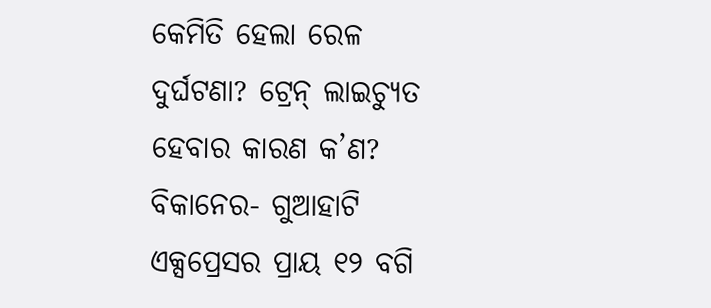କେମିତି ହେଲା ରେଳ ଦୁର୍ଘଟଣା? ଟ୍ରେନ୍ ଲାଇଚ୍ୟୁତ ହେବାର କାରଣ କ’ଣ? ବିକାନେର- ଗୁଆହାଟି ଏକ୍ସପ୍ରେସର ପ୍ରାୟ ୧୨ ବଗି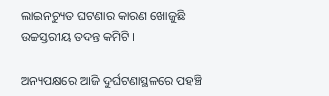ଲାଇନଚ୍ୟୁତ ଘଟଣାର କାରଣ ଖୋଜୁଛି ଉଚ୍ଚସ୍ତରୀୟ ତଦନ୍ତ କମିଟି ।

ଅନ୍ୟପକ୍ଷରେ ଆଜି ଦୁର୍ଘଟଣାସ୍ଥଳରେ ପହଞ୍ଚି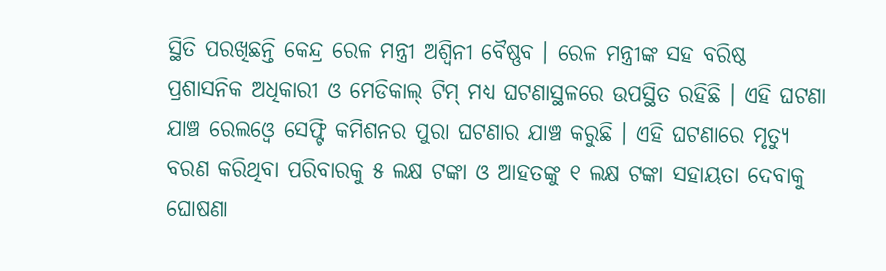ସ୍ଥିତି ପରଖିଛନ୍ତି କେନ୍ଦ୍ର ରେଳ ମନ୍ତ୍ରୀ ଅଶ୍ୱିନୀ ବୈଷ୍ଣବ । ରେଳ ମନ୍ତ୍ରୀଙ୍କ ସହ ବରିଷ୍ଠ ପ୍ରଶାସନିକ ଅଧିକାରୀ ଓ ମେଡିକାଲ୍ ଟିମ୍ ମଧ୍ୟ ଘଟଣାସ୍ଥଳରେ ଉପସ୍ଥିତ ରହିଛି । ଏହି ଘଟଣା ଯାଞ୍ଚ ରେଲଓ୍ୱେ ସେଫ୍ଟି କମିଶନର ପୁରା ଘଟଣାର ଯାଞ୍ଚ କରୁଛି । ଏହି ଘଟଣାରେ ମୃତ୍ୟୁ ବରଣ କରିଥିବା ପରିବାରକୁ ୫ ଲକ୍ଷ ଟଙ୍କା ଓ ଆହତଙ୍କୁ ୧ ଲକ୍ଷ ଟଙ୍କା ସହାୟତା ଦେବାକୁ ଘୋଷଣା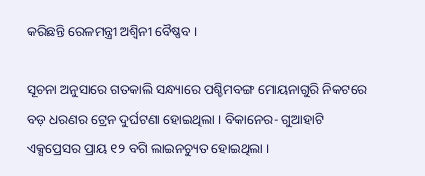କରିଛନ୍ତି ରେଳମନ୍ତ୍ରୀ ଅଶ୍ୱିନୀ ବୈଷ୍ଣବ ।

ସୂଚନା ଅନୁସାରେ ଗତକାଲି ସନ୍ଧ୍ୟାରେ ପଶ୍ଚିମବଙ୍ଗ ମୋୟନାଗୁରି ନିକଟରେ ବଡ଼ ଧରଣର ଟ୍ରେନ ଦୁର୍ଘଟଣା ହୋଇଥିଲା । ବିକାନେର- ଗୁଆହାଟି ଏକ୍ସପ୍ରେସର ପ୍ରାୟ ୧୨ ବଗି ଲାଇନଚ୍ୟୁତ ହୋଇଥିଲା ।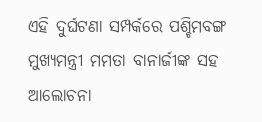ଏହି ଦୁର୍ଘଟଣା ସମ୍ପର୍କରେ ପଶ୍ଚିମବଙ୍ଗ ମୁଖ୍ୟମନ୍ତ୍ରୀ ମମତା ବାନାର୍ଜୀଙ୍କ ସହ ଆଲୋଚନା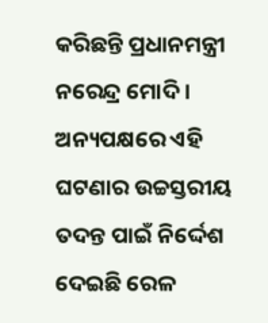କରିଛନ୍ତି ପ୍ରଧାନମନ୍ତ୍ରୀ ନରେନ୍ଦ୍ର ମୋଦି । ଅନ୍ୟପକ୍ଷରେ ଏହି ଘଟଣାର ଉଚ୍ଚସ୍ତରୀୟ ତଦନ୍ତ ପାଇଁ ନିର୍ଦ୍ଦେଶ ଦେଇଛି ରେଳ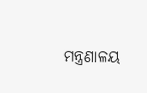ମନ୍ତ୍ରଣାଳୟ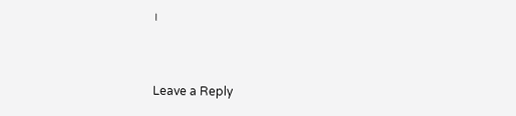।



Leave a Reply